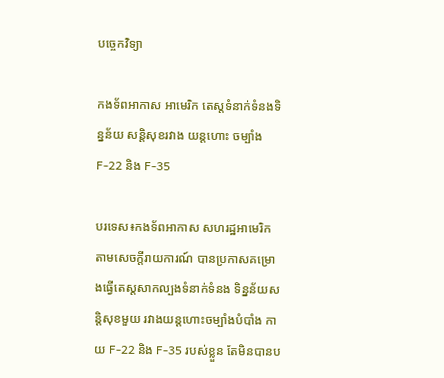បច្ចេកវិទ្យា

កងទ័ពអាកាស អាមេរិក តេស្តទំនាក់ទំនងទិន្នន័យ សន្តិសុខរវាង យន្តហោះ ចម្បាំង F-22 និង F-35

បរទេស៖កងទ័ពអាកាស សហរដ្ឋអាមេរិក តាមសេចក្តីរាយការណ៍ បានប្រកាសគម្រោងធ្វើតេស្តសាកល្បងទំនាក់ទំនង ទិន្នន័យសន្តិសុខមួយ រវាងយន្តហោះចម្បាំងបំបាំង កាយ F-22 និង F-35 របស់ខ្លួន តែមិនបានប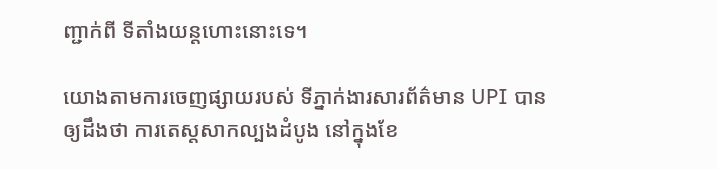ញ្ជាក់ពី ទីតាំងយន្តហោះនោះទេ។

យោងតាមការចេញផ្សាយរបស់ ទីភ្នាក់ងារសារព័ត៌មាន UPI បានឲ្យដឹងថា ការតេស្តសាកល្បងដំបូង នៅក្នុងខែ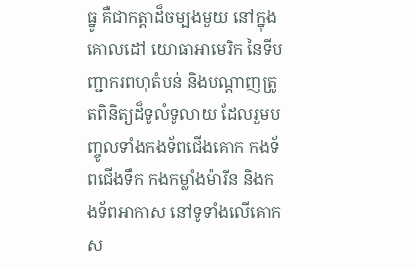ធ្នូ គឺជាកត្តាដ៏ចម្បងមួយ នៅក្នុងគោលដៅ យោធាអាមេរិក នៃទីបញ្ជាករពហុតំបន់ និងបណ្ដាញត្រូតពិនិត្យដ៏ទូលំទូលាយ ដែលរួមបញ្ចូលទាំងកងទ័ពជើងគោក កងទ័ពជើងទឹក កងកម្លាំងម៉ារីន និងកងទ័ពអាកាស នៅទូទាំងលើគោក ស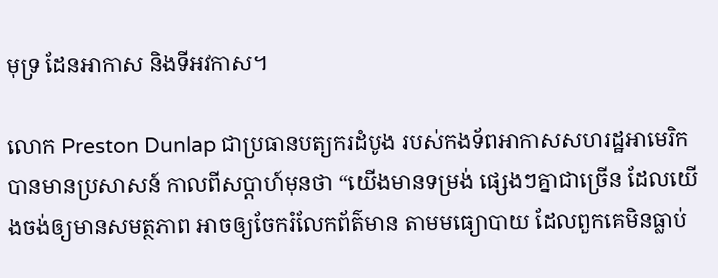មុទ្រ ដែនអាកាស និងទីអវកាស។

លោក Preston Dunlap ជាប្រធានបត្យករដំបូង របស់កងទ័ពអាកាសសហរដ្ឋអាមេរិក បានមានប្រសាសន៍ កាលពីសប្ដាហ៍មុនថា “យើងមានទម្រង់ ផ្សេងៗគ្នាជាច្រើន ដែលយើងចង់ឲ្យមានសមត្ថភាព អាចឲ្យចែករំលែកព័ត៌មាន តាមមធ្យោបាយ ដែលពួកគេមិនធ្លាប់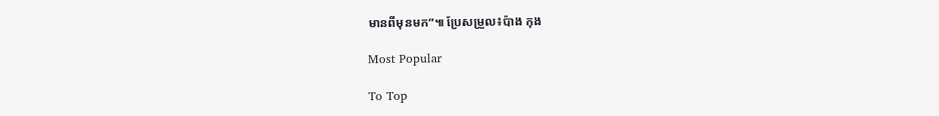មានពីមុនមក”៕ ប្រែសម្រួល៖ប៉ាង កុង

Most Popular

To Top